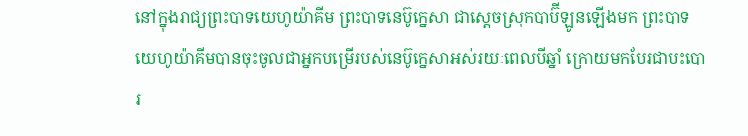នៅក្នុងរាជ្យព្រះបាទយេហូយ៉ាគីម ព្រះបាទនេប៊ូក្នេសា ជាស្តេចស្រុកបាប៊ីឡូនឡើងមក ព្រះបាទយេហូយ៉ាគីមបានចុះចូលជាអ្នកបម្រើរបស់នេប៊ូក្នេសាអស់រយៈពេលបីឆ្នាំ ក្រោយមកបែរជាបះបោរ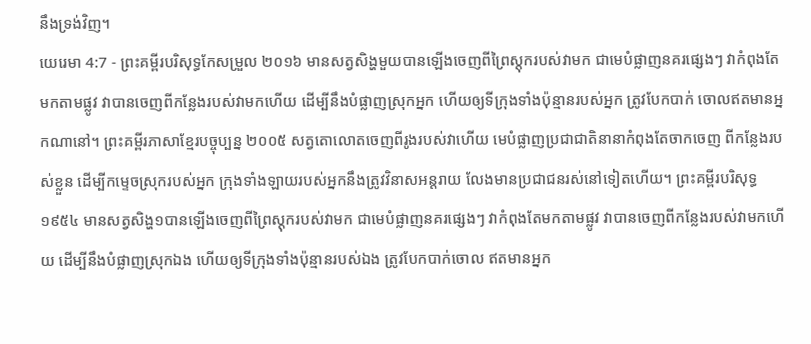នឹងទ្រង់វិញ។
យេរេមា 4:7 - ព្រះគម្ពីរបរិសុទ្ធកែសម្រួល ២០១៦ មានសត្វសិង្ហមួយបានឡើងចេញពីព្រៃស្តុករបស់វាមក ជាមេបំផ្លាញនគរផ្សេងៗ វាកំពុងតែមកតាមផ្លូវ វាបានចេញពីកន្លែងរបស់វាមកហើយ ដើម្បីនឹងបំផ្លាញស្រុកអ្នក ហើយឲ្យទីក្រុងទាំងប៉ុន្មានរបស់អ្នក ត្រូវបែកបាក់ ចោលឥតមានអ្នកណានៅ។ ព្រះគម្ពីរភាសាខ្មែរបច្ចុប្បន្ន ២០០៥ សត្វតោលោតចេញពីរូងរបស់វាហើយ មេបំផ្លាញប្រជាជាតិនានាកំពុងតែចាកចេញ ពីកន្លែងរបស់ខ្លួន ដើម្បីកម្ទេចស្រុករបស់អ្នក ក្រុងទាំងឡាយរបស់អ្នកនឹងត្រូវវិនាសអន្តរាយ លែងមានប្រជាជនរស់នៅទៀតហើយ។ ព្រះគម្ពីរបរិសុទ្ធ ១៩៥៤ មានសត្វសិង្ហ១បានឡើងចេញពីព្រៃស្តុករបស់វាមក ជាមេបំផ្លាញនគរផ្សេងៗ វាកំពុងតែមកតាមផ្លូវ វាបានចេញពីកន្លែងរបស់វាមកហើយ ដើម្បីនឹងបំផ្លាញស្រុកឯង ហើយឲ្យទីក្រុងទាំងប៉ុន្មានរបស់ឯង ត្រូវបែកបាក់ចោល ឥតមានអ្នក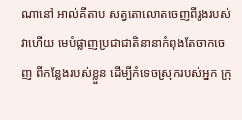ណានៅ អាល់គីតាប សត្វតោលោតចេញពីរូងរបស់វាហើយ មេបំផ្លាញប្រជាជាតិនានាកំពុងតែចាកចេញ ពីកន្លែងរបស់ខ្លួន ដើម្បីកំទេចស្រុករបស់អ្នក ក្រុ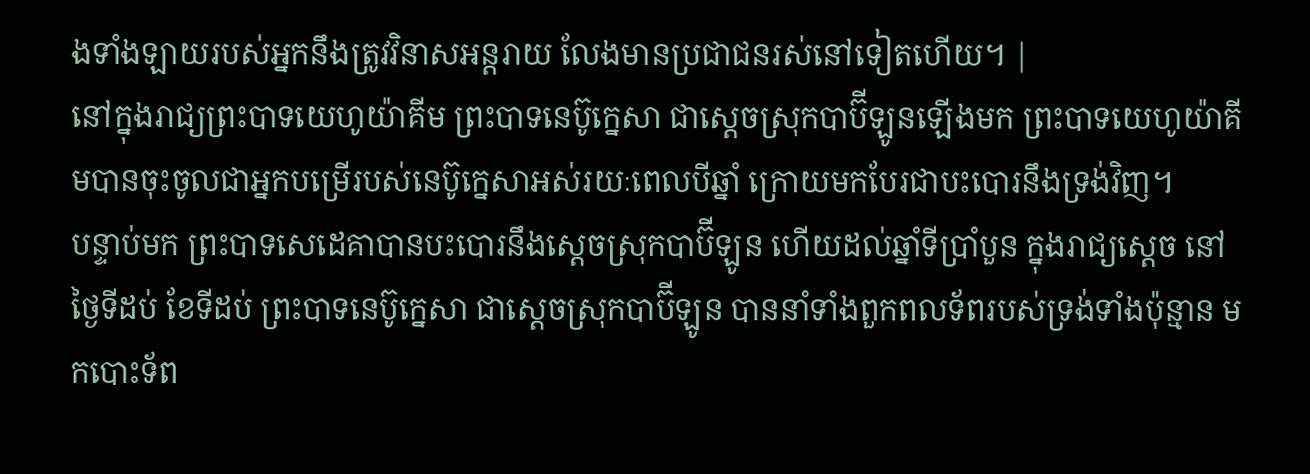ងទាំងឡាយរបស់អ្នកនឹងត្រូវវិនាសអន្តរាយ លែងមានប្រជាជនរស់នៅទៀតហើយ។ |
នៅក្នុងរាជ្យព្រះបាទយេហូយ៉ាគីម ព្រះបាទនេប៊ូក្នេសា ជាស្តេចស្រុកបាប៊ីឡូនឡើងមក ព្រះបាទយេហូយ៉ាគីមបានចុះចូលជាអ្នកបម្រើរបស់នេប៊ូក្នេសាអស់រយៈពេលបីឆ្នាំ ក្រោយមកបែរជាបះបោរនឹងទ្រង់វិញ។
បន្ទាប់មក ព្រះបាទសេដេគាបានបះបោរនឹងស្តេចស្រុកបាប៊ីឡូន ហើយដល់ឆ្នាំទីប្រាំបួន ក្នុងរាជ្យស្ដេច នៅថ្ងៃទីដប់ ខែទីដប់ ព្រះបាទនេប៊ូក្នេសា ជាស្តេចស្រុកបាប៊ីឡូន បាននាំទាំងពួកពលទ័ពរបស់ទ្រង់ទាំងប៉ុន្មាន មកបោះទ័ព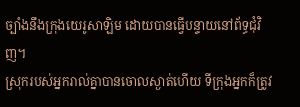ច្បាំងនឹងក្រុងយេរូសាឡិម ដោយបានធ្វើបន្ទាយនៅព័ទ្ធជុំវិញ។
ស្រុករបស់អ្នករាល់គ្នាបានចោលស្ងាត់ហើយ ទីក្រុងអ្នកក៏ត្រូវ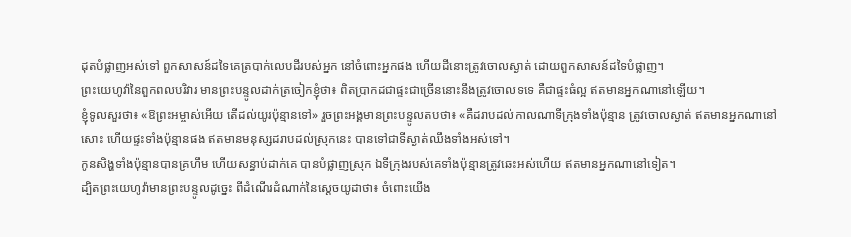ដុតបំផ្លាញអស់ទៅ ពួកសាសន៍ដទៃគេត្របាក់លេបដីរបស់អ្នក នៅចំពោះអ្នកផង ហើយដីនោះត្រូវចោលស្ងាត់ ដោយពួកសាសន៍ដទៃបំផ្លាញ។
ព្រះយេហូវ៉ានៃពួកពលបរិវារ មានព្រះបន្ទូលដាក់ត្រចៀកខ្ញុំថា៖ ពិតប្រាកដជាផ្ទះជាច្រើននោះនឹងត្រូវចោលទទេ គឺជាផ្ទះធំល្អ ឥតមានអ្នកណានៅឡើយ។
ខ្ញុំទូលសួរថា៖ «ឱព្រះអម្ចាស់អើយ តើដល់យូរប៉ុន្មានទៅ» រួចព្រះអង្គមានព្រះបន្ទូលតបថា៖ «គឺដរាបដល់កាលណាទីក្រុងទាំងប៉ុន្មាន ត្រូវចោលស្ងាត់ ឥតមានអ្នកណានៅសោះ ហើយផ្ទះទាំងប៉ុន្មានផង ឥតមានមនុស្សដរាបដល់ស្រុកនេះ បានទៅជាទីស្ងាត់ឈឹងទាំងអស់ទៅ។
កូនសិង្ហទាំងប៉ុន្មានបានគ្រហឹម ហើយសន្ធាប់ដាក់គេ បានបំផ្លាញស្រុក ឯទីក្រុងរបស់គេទាំងប៉ុន្មានត្រូវឆេះអស់ហើយ ឥតមានអ្នកណានៅទៀត។
ដ្បិតព្រះយេហូវ៉ាមានព្រះបន្ទូលដូច្នេះ ពីដំណើរដំណាក់នៃស្តេចយូដាថា៖ ចំពោះយើង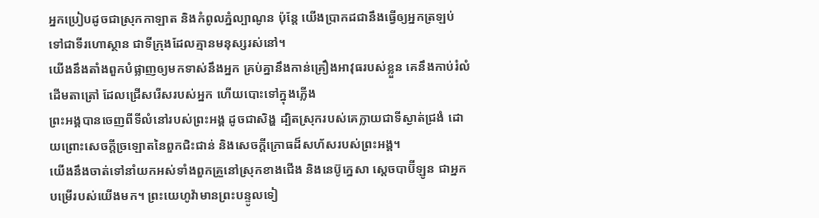អ្នកប្រៀបដូចជាស្រុកកាឡាត និងកំពូលភ្នំល្បាណូន ប៉ុន្តែ យើងប្រាកដជានឹងធ្វើឲ្យអ្នកត្រឡប់ ទៅជាទីរហោស្ថាន ជាទីក្រុងដែលគ្មានមនុស្សរស់នៅ។
យើងនឹងតាំងពួកបំផ្លាញឲ្យមកទាស់នឹងអ្នក គ្រប់គ្នានឹងកាន់គ្រឿងអាវុធរបស់ខ្លួន គេនឹងកាប់រំលំដើមតាត្រៅ ដែលជ្រើសរើសរបស់អ្នក ហើយបោះទៅក្នុងភ្លើង
ព្រះអង្គបានចេញពីទីលំនៅរបស់ព្រះអង្គ ដូចជាសិង្ហ ដ្បិតស្រុករបស់គេក្លាយជាទីស្ងាត់ជ្រងំ ដោយព្រោះសេចក្ដីច្រឡោតនៃពួកជិះជាន់ និងសេចក្ដីក្រោធដ៏សហ័សរបស់ព្រះអង្គ។
យើងនឹងចាត់ទៅនាំយកអស់ទាំងពួកគ្រួនៅស្រុកខាងជើង និងនេប៊ូក្នេសា ស្តេចបាប៊ីឡូន ជាអ្នកបម្រើរបស់យើងមក។ ព្រះយេហូវ៉ាមានព្រះបន្ទូលទៀ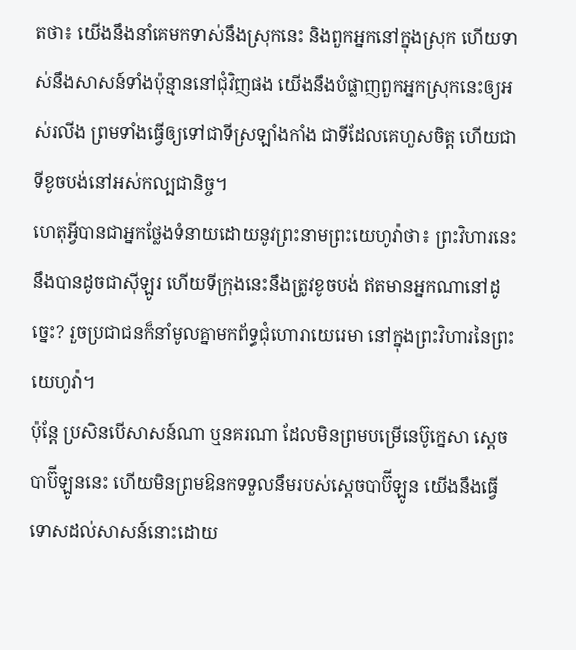តថា៖ យើងនឹងនាំគេមកទាស់នឹងស្រុកនេះ និងពួកអ្នកនៅក្នុងស្រុក ហើយទាស់នឹងសាសន៍ទាំងប៉ុន្មាននៅជុំវិញផង យើងនឹងបំផ្លាញពួកអ្នកស្រុកនេះឲ្យអស់រលីង ព្រមទាំងធ្វើឲ្យទៅជាទីស្រឡាំងកាំង ជាទីដែលគេហួសចិត្ត ហើយជាទីខូចបង់នៅអស់កល្បជានិច្ច។
ហេតុអ្វីបានជាអ្នកថ្លែងទំនាយដោយនូវព្រះនាមព្រះយេហូវ៉ាថា៖ ព្រះវិហារនេះនឹងបានដូចជាស៊ីឡូរ ហើយទីក្រុងនេះនឹងត្រូវខូចបង់ ឥតមានអ្នកណានៅដូច្នេះ? រួចប្រជាជនក៏នាំមូលគ្នាមកព័ទ្ធជុំហោរាយេរេមា នៅក្នុងព្រះវិហារនៃព្រះយេហូវ៉ា។
ប៉ុន្តែ ប្រសិនបើសាសន៍ណា ឬនគរណា ដែលមិនព្រមបម្រើនេប៊ូក្នេសា ស្តេចបាប៊ីឡូននេះ ហើយមិនព្រមឱនកទទួលនឹមរបស់ស្តេចបាប៊ីឡូន យើងនឹងធ្វើទោសដល់សាសន៍នោះដោយ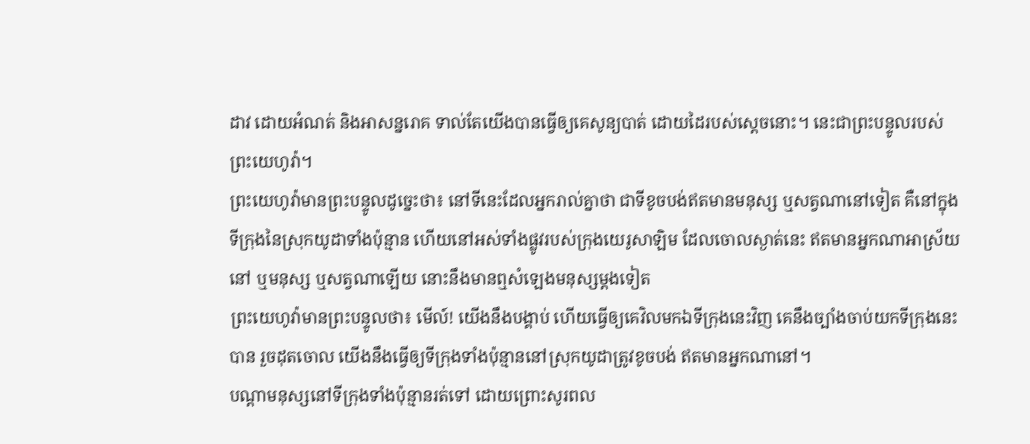ដាវ ដោយអំណត់ និងអាសន្នរោគ ទាល់តែយើងបានធ្វើឲ្យគេសូន្យបាត់ ដោយដៃរបស់ស្តេចនោះ។ នេះជាព្រះបន្ទូលរបស់ព្រះយេហូវ៉ា។
ព្រះយេហូវ៉ាមានព្រះបន្ទូលដូច្នេះថា៖ នៅទីនេះដែលអ្នករាល់គ្នាថា ជាទីខូចបង់ឥតមានមនុស្ស ឬសត្វណានៅទៀត គឺនៅក្នុងទីក្រុងនៃស្រុកយូដាទាំងប៉ុន្មាន ហើយនៅអស់ទាំងផ្លូវរបស់ក្រុងយេរូសាឡិម ដែលចោលស្ងាត់នេះ ឥតមានអ្នកណាអាស្រ័យនៅ ឬមនុស្ស ឬសត្វណាឡើយ នោះនឹងមានឮសំឡេងមនុស្សម្តងទៀត
ព្រះយេហូវ៉ាមានព្រះបន្ទូលថា៖ មើល៍! យើងនឹងបង្គាប់ ហើយធ្វើឲ្យគេវិលមកឯទីក្រុងនេះវិញ គេនឹងច្បាំងចាប់យកទីក្រុងនេះបាន រួចដុតចោល យើងនឹងធ្វើឲ្យទីក្រុងទាំងប៉ុន្មាននៅស្រុកយូដាត្រូវខូចបង់ ឥតមានអ្នកណានៅ។
បណ្ដាមនុស្សនៅទីក្រុងទាំងប៉ុន្មានរត់ទៅ ដោយព្រោះសូរពល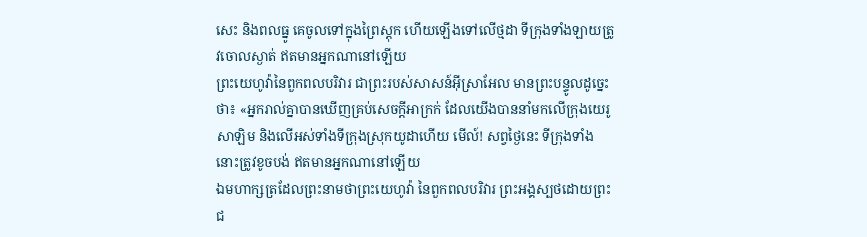សេះ និងពលធ្នូ គេចូលទៅក្នុងព្រៃស្តុក ហើយឡើងទៅលើថ្មដា ទីក្រុងទាំងឡាយត្រូវចោលស្ងាត់ ឥតមានអ្នកណានៅឡើយ
ព្រះយេហូវ៉ានៃពួកពលបរិវារ ជាព្រះរបស់សាសន៍អ៊ីស្រាអែល មានព្រះបន្ទូលដូច្នេះថា៖ «អ្នករាល់គ្នាបានឃើញគ្រប់សេចក្ដីអាក្រក់ ដែលយើងបាននាំមកលើក្រុងយេរូសាឡិម និងលើអស់ទាំងទីក្រុងស្រុកយូដាហើយ មើល៍! សព្វថ្ងៃនេះ ទីក្រុងទាំងនោះត្រូវខូចបង់ ឥតមានអ្នកណានៅឡើយ
ឯមហាក្សត្រដែលព្រះនាមថាព្រះយេហូវ៉ា នៃពួកពលបរិវារ ព្រះអង្គស្បថដោយព្រះជ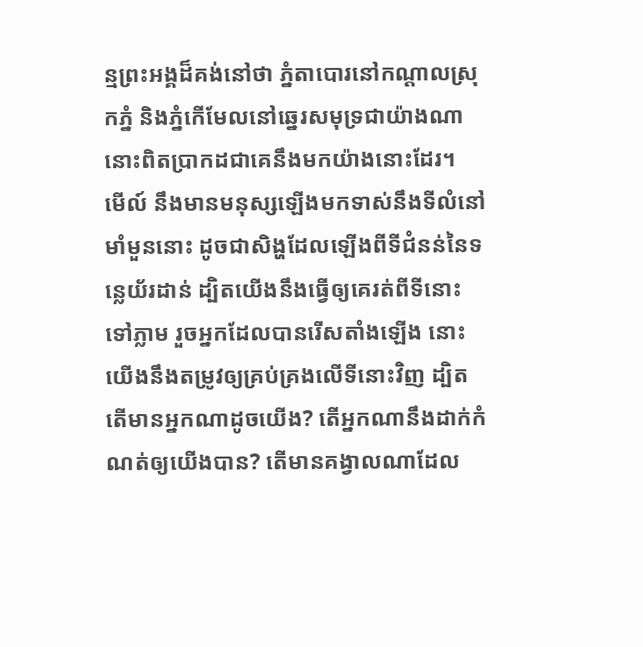ន្មព្រះអង្គដ៏គង់នៅថា ភ្នំតាបោរនៅកណ្ដាលស្រុកភ្នំ និងភ្នំកើមែលនៅឆ្នេរសមុទ្រជាយ៉ាងណា នោះពិតប្រាកដជាគេនឹងមកយ៉ាងនោះដែរ។
មើល៍ នឹងមានមនុស្សឡើងមកទាស់នឹងទីលំនៅមាំមួននោះ ដូចជាសិង្ហដែលឡើងពីទីជំនន់នៃទន្លេយ័រដាន់ ដ្បិតយើងនឹងធ្វើឲ្យគេរត់ពីទីនោះទៅភ្លាម រួចអ្នកដែលបានរើសតាំងឡើង នោះយើងនឹងតម្រូវឲ្យគ្រប់គ្រងលើទីនោះវិញ ដ្បិតតើមានអ្នកណាដូចយើង? តើអ្នកណានឹងដាក់កំណត់ឲ្យយើងបាន? តើមានគង្វាលណាដែល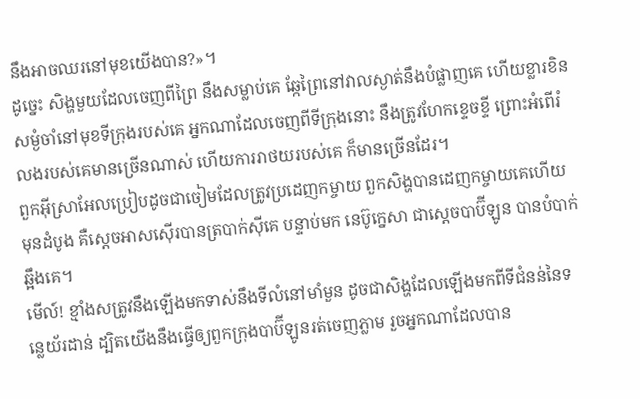នឹងអាចឈរនៅមុខយើងបាន?»។
ដូច្នេះ សិង្ហមួយដែលចេញពីព្រៃ នឹងសម្លាប់គេ ឆ្កែព្រៃនៅវាលស្ងាត់នឹងបំផ្លាញគេ ហើយខ្លារខិនសម្ងំចាំនៅមុខទីក្រុងរបស់គេ អ្នកណាដែលចេញពីទីក្រុងនោះ នឹងត្រូវហែកខ្ទេចខ្ទី ព្រោះអំពើរំលងរបស់គេមានច្រើនណាស់ ហើយការរាថយរបស់គេ ក៏មានច្រើនដែរ។
ពួកអ៊ីស្រាអែលប្រៀបដូចជាចៀមដែលត្រូវប្រដេញកម្ចាយ ពួកសិង្ហបានដេញកម្ចាយគេហើយ មុនដំបូង គឺស្តេចអាសស៊ើរបានត្របាក់ស៊ីគេ បន្ទាប់មក នេប៊ូក្នេសា ជាស្តេចបាប៊ីឡូន បានបំបាក់ឆ្អឹងគេ។
មើល៍! ខ្មាំងសត្រូវនឹងឡើងមកទាស់នឹងទីលំនៅមាំមួន ដូចជាសិង្ហដែលឡើងមកពីទីជំនន់នៃទន្លេយ័រដាន់ ដ្បិតយើងនឹងធ្វើឲ្យពួកក្រុងបាប៊ីឡូនរត់ចេញភ្លាម រួចអ្នកណាដែលបាន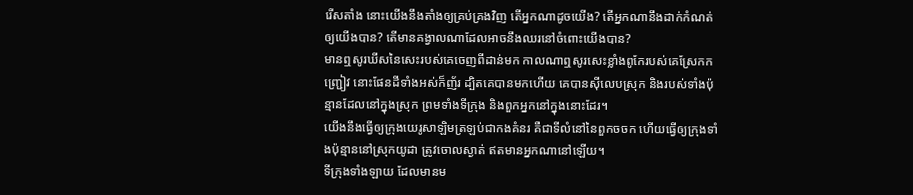រើសតាំង នោះយើងនឹងតាំងឲ្យគ្រប់គ្រងវិញ តើអ្នកណាដូចយើង? តើអ្នកណានឹងដាក់កំណត់ឲ្យយើងបាន? តើមានគង្វាលណាដែលអាចនឹងឈរនៅចំពោះយើងបាន?
មានឮសូរឃីសនៃសេះរបស់គេចេញពីដាន់មក កាលណាឮសូរសេះខ្លាំងពូកែរបស់គេស្រែកកញ្ជ្រៀវ នោះផែនដីទាំងអស់ក៏ញ័រ ដ្បិតគេបានមកហើយ គេបានស៊ីលេបស្រុក និងរបស់ទាំងប៉ុន្មានដែលនៅក្នុងស្រុក ព្រមទាំងទីក្រុង និងពួកអ្នកនៅក្នុងនោះដែរ។
យើងនឹងធ្វើឲ្យក្រុងយេរូសាឡិមត្រឡប់ជាកងគំនរ គឺជាទីលំនៅនៃពួកចចក ហើយធ្វើឲ្យក្រុងទាំងប៉ុន្មាននៅស្រុកយូដា ត្រូវចោលស្ងាត់ ឥតមានអ្នកណានៅឡើយ។
ទីក្រុងទាំងឡាយ ដែលមានម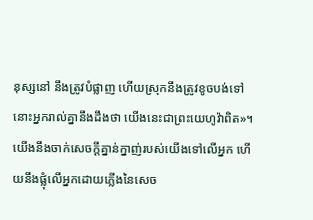នុស្សនៅ នឹងត្រូវបំផ្លាញ ហើយស្រុកនឹងត្រូវខូចបង់ទៅ នោះអ្នករាល់គ្នានឹងដឹងថា យើងនេះជាព្រះយេហូវ៉ាពិត»។
យើងនឹងចាក់សេចក្ដីគ្នាន់ក្នាញ់របស់យើងទៅលើអ្នក ហើយនឹងផ្លុំលើអ្នកដោយភ្លើងនៃសេច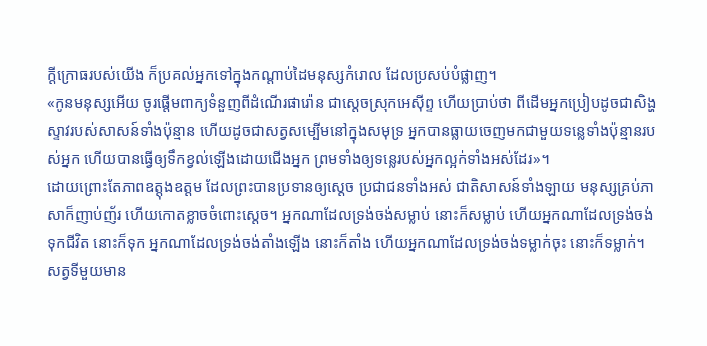ក្ដីក្រោធរបស់យើង ក៏ប្រគល់អ្នកទៅក្នុងកណ្ដាប់ដៃមនុស្សកំរោល ដែលប្រសប់បំផ្លាញ។
«កូនមនុស្សអើយ ចូរផ្តើមពាក្យទំនួញពីដំណើរផារ៉ោន ជាស្តេចស្រុកអេស៊ីព្ទ ហើយប្រាប់ថា ពីដើមអ្នកប្រៀបដូចជាសិង្ហស្ទាវរបស់សាសន៍ទាំងប៉ុន្មាន ហើយដូចជាសត្វសម្បើមនៅក្នុងសមុទ្រ អ្នកបានធ្លាយចេញមកជាមួយទន្លេទាំងប៉ុន្មានរបស់អ្នក ហើយបានធ្វើឲ្យទឹកខ្វល់ឡើងដោយជើងអ្នក ព្រមទាំងឲ្យទន្លេរបស់អ្នកល្អក់ទាំងអស់ដែរ»។
ដោយព្រោះតែភាពឧត្ដុងឧត្ដម ដែលព្រះបានប្រទានឲ្យស្ដេច ប្រជាជនទាំងអស់ ជាតិសាសន៍ទាំងឡាយ មនុស្សគ្រប់ភាសាក៏ញាប់ញ័រ ហើយកោតខ្លាចចំពោះស្ដេច។ អ្នកណាដែលទ្រង់ចង់សម្លាប់ នោះក៏សម្លាប់ ហើយអ្នកណាដែលទ្រង់ចង់ទុកជីវិត នោះក៏ទុក អ្នកណាដែលទ្រង់ចង់តាំងឡើង នោះក៏តាំង ហើយអ្នកណាដែលទ្រង់ចង់ទម្លាក់ចុះ នោះក៏ទម្លាក់។
សត្វទីមួយមាន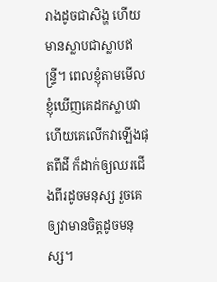រាងដូចជាសិង្ហ ហើយមានស្លាបជាស្លាបឥន្ទ្រី។ ពេលខ្ញុំតាមមើល ខ្ញុំឃើញគេដកស្លាបវា ហើយគេលើកវាឡើងផុតពីដី ក៏ដាក់ឲ្យឈរជើងពីរដូចមនុស្ស រួចគេឲ្យវាមានចិត្តដូចមនុស្ស។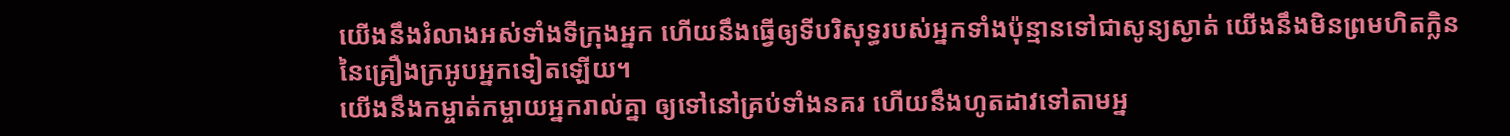យើងនឹងរំលាងអស់ទាំងទីក្រុងអ្នក ហើយនឹងធ្វើឲ្យទីបរិសុទ្ធរបស់អ្នកទាំងប៉ុន្មានទៅជាសូន្យស្ងាត់ យើងនឹងមិនព្រមហិតក្លិននៃគ្រឿងក្រអូបអ្នកទៀតឡើយ។
យើងនឹងកម្ចាត់កម្ចាយអ្នករាល់គ្នា ឲ្យទៅនៅគ្រប់ទាំងនគរ ហើយនឹងហូតដាវទៅតាមអ្ន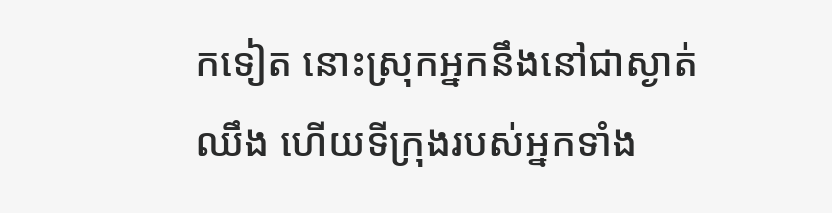កទៀត នោះស្រុកអ្នកនឹងនៅជាស្ងាត់ឈឹង ហើយទីក្រុងរបស់អ្នកទាំង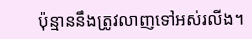ប៉ុន្មាននឹងត្រូវលាញទៅអស់រលីង។